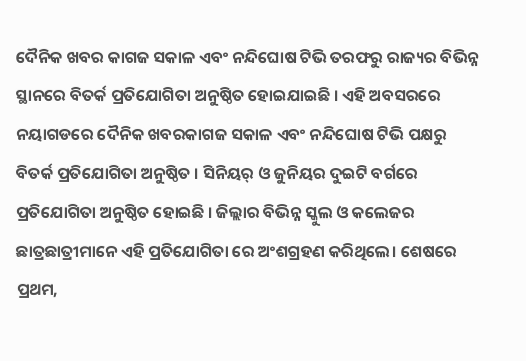ଦୈନିକ ଖବର କାଗଜ ସକାଳ ଏବଂ ନନ୍ଦିଘୋଷ ଟିଭି ତରଫରୁ ରାଜ୍ୟର ବିଭିନ୍ନ ସ୍ଥାନରେ ବିତର୍କ ପ୍ରତିଯୋଗିତା ଅନୁଷ୍ଠିତ ହୋଇଯାଇଛି । ଏହି ଅବସରରେ ନୟାଗଡରେ ଦୈନିକ ଖବରକାଗଜ ସକାଳ ଏବଂ ନନ୍ଦିଘୋଷ ଟିଭି ପକ୍ଷରୁ ବିତର୍କ ପ୍ରତିଯୋଗିତା ଅନୁଷ୍ଠିତ । ସିନିୟର୍ ଓ ଜୁନିୟର ଦୁଇଟି ବର୍ଗରେ ପ୍ରତିଯୋଗିତା ଅନୁଷ୍ଠିତ ହୋଇଛି । ଜିଲ୍ଲାର ବିଭିନ୍ନ ସ୍କୁଲ ଓ କଲେଜର ଛାତ୍ରଛାତ୍ରୀମାନେ ଏହି ପ୍ରତିଯୋଗିତା ରେ ଅଂଶଗ୍ରହଣ କରିଥିଲେ। ଶେଷରେ ପ୍ରଥମ,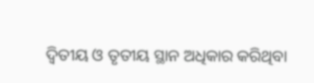ଦ୍ବିତୀୟ ଓ ତୃତୀୟ ସ୍ଥାନ ଅଧିକାର କରିଥିବା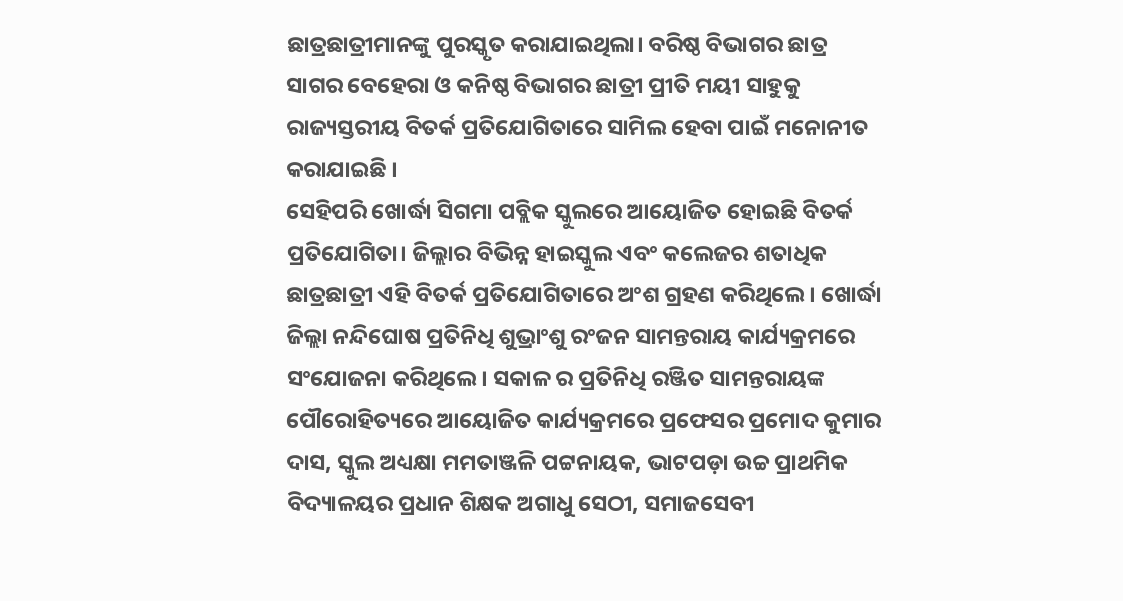ଛାତ୍ରଛାତ୍ରୀମାନଙ୍କୁ ପୁରସ୍କୃତ କରାଯାଇଥିଲା। ବରିଷ୍ଠ ବିଭାଗର ଛାତ୍ର ସାଗର ବେହେରା ଓ କନିଷ୍ଠ ବିଭାଗର ଛାତ୍ରୀ ପ୍ରୀତି ମୟୀ ସାହୁକୁ ରାଜ୍ୟସ୍ତରୀୟ ବିତର୍କ ପ୍ରତିଯୋଗିତାରେ ସାମିଲ ହେବା ପାଇଁ ମନୋନୀତ କରାଯାଇଛି ।
ସେହିପରି ଖୋର୍ଦ୍ଧା ସିଗମା ପବ୍ଲିକ ସ୍କୁଲରେ ଆୟୋଜିତ ହୋଇଛି ବିତର୍କ ପ୍ରତିଯୋଗିତା। ଜିଲ୍ଲାର ବିଭିନ୍ନ ହାଇସ୍କୁଲ ଏବଂ କଲେଜର ଶତାଧିକ ଛାତ୍ରଛାତ୍ରୀ ଏହି ବିତର୍କ ପ୍ରତିଯୋଗିତାରେ ଅଂଶ ଗ୍ରହଣ କରିଥିଲେ। ଖୋର୍ଦ୍ଧା ଜିଲ୍ଲା ନନ୍ଦିଘୋଷ ପ୍ରତିନିଧି ଶୁଭ୍ରାଂଶୁ ରଂଜନ ସାମନ୍ତରାୟ କାର୍ଯ୍ୟକ୍ରମରେ ସଂଯୋଜନା କରିଥିଲେ। ସକାଳ ର ପ୍ରତିନିଧି ରଞ୍ଜିତ ସାମନ୍ତରାୟଙ୍କ ପୌରୋହିତ୍ୟରେ ଆୟୋଜିତ କାର୍ଯ୍ୟକ୍ରମରେ ପ୍ରଫେସର ପ୍ରମୋଦ କୁମାର ଦାସ, ସ୍କୁଲ ଅଧ୍ୟକ୍ଷା ମମତାଞ୍ଜଳି ପଟ୍ଟନାୟକ, ଭାଟପଡ଼ା ଉଚ୍ଚ ପ୍ରାଥମିକ ବିଦ୍ୟାଳୟର ପ୍ରଧାନ ଶିକ୍ଷକ ଅଗାଧୁ ସେଠୀ, ସମାଜସେବୀ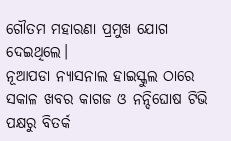ଗୌତମ ମହାରଣା ପ୍ରମୁଖ ଯୋଗ ଦେଇଥିଲେ।
ନୂଆପଡା ନ୍ୟାସନାଲ ହାଇସ୍କୁଲ ଠାରେ ସକାଳ ଖବର କାଗଜ ଓ ନନ୍ଦିଘୋଷ ଟିଭି ପକ୍ଷରୁ ବିତର୍କ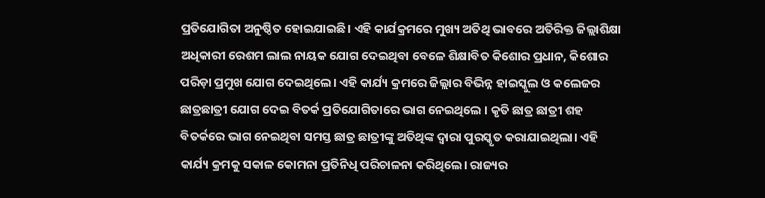ପ୍ରତିଯୋଗିତା ଅନୁଷ୍ଠିତ ହୋଇଯାଇଛି। ଏହି କାର୍ଯକ୍ରମରେ ମୁଖ୍ୟ ଅତିଥି ଭାବରେ ଅତିରିକ୍ତ ଜିଲ୍ଲାଶିକ୍ଷା ଅଧିକାରୀ ରେଶମ ଲାଲ ନାୟକ ଯୋଗ ଦେଇଥିବା ବେଳେ ଶିକ୍ଷାବିତ କିଶୋର ପ୍ରଧାନ, କିଶୋର ପରିଡ଼ା ପ୍ରମୁଖ ଯୋଗ ଦେଇଥିଲେ। ଏହି କାର୍ଯ୍ୟ କ୍ରମରେ ଜିଲ୍ଲାର ବିଭିନ୍ନ ହାଇସ୍କୁଲ ଓ କଲେଜର ଛାତ୍ରଛାତ୍ରୀ ଯୋଗ ଦେଇ ବିତର୍କ ପ୍ରତିଯୋଗିତାରେ ଭାଗ ନେଇଥିଲେ । କୃତି ଛାତ୍ର ଛାତ୍ରୀ ଶହ ବିତର୍କରେ ଭାଗ ନେଇଥିବା ସମସ୍ତ ଛାତ୍ର ଛାତ୍ରୀଙ୍କୁ ଅତିଥିଙ୍କ ଦ୍ୱାରା ପୁରସ୍କୃତ କରାଯାଇଥିଲା। ଏହି କାର୍ଯ୍ୟ କ୍ରମକୁ ସକାଳ କୋମନା ପ୍ରତିନିଧି ପରିଚାଳନା କରିଥିଲେ। ରାଜ୍ୟର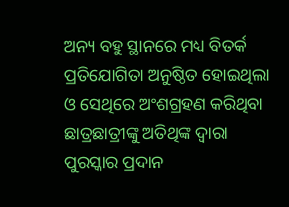ଅନ୍ୟ ବହୁ ସ୍ଥାନରେ ମଧ୍ୟ ବିତର୍କ ପ୍ରତିଯୋଗିତା ଅନୁଷ୍ଠିତ ହୋଇଥିଲା ଓ ସେଥିରେ ଅଂଶଗ୍ରହଣ କରିଥିବା ଛାତ୍ରଛାତ୍ରୀଙ୍କୁ ଅତିଥିଙ୍କ ଦ୍ବାରା ପୁରସ୍କାର ପ୍ରଦାନ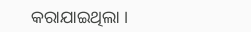କରାଯାଇଥିଲା ।